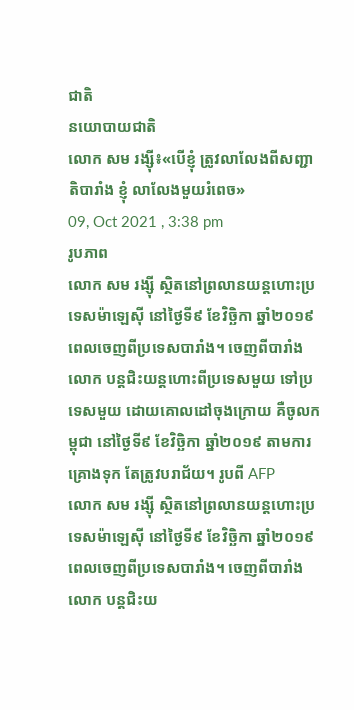ជាតិ
នយោបាយជាតិ
លោក សម រង្ស៊ី៖«បើខ្ញុំ ត្រូវលាលែងពីសញ្ជាតិបារាំង ខ្ញុំ លាលែងមួយរំពេច»
09, Oct 2021 , 3:38 pm
រូបភាព
លោក សម រង្ស៊ី ស្ថិតនៅព្រលានយន្តហោះប្រទេសម៉ាឡេស៊ី នៅថ្ងៃទី៩ ខែវិច្ឆិកា ឆ្នាំ២០១៩ ពេលចេញពីប្រទេសបារាំង។ ចេញពីបារាំង លោក បន្តជិះយន្តហោះពីប្រទេសមួយ ទៅប្រទេសមួយ ដោយគោលដៅចុងក្រោយ គឺចូលកម្ពុជា នៅថ្ងៃទី៩ ខែវិច្ឆិកា ឆ្នាំ២០១៩ តាមការគ្រោងទុក តែត្រូវបរាជ័យ។ រូបពី AFP
លោក សម រង្ស៊ី ស្ថិតនៅព្រលានយន្តហោះប្រទេសម៉ាឡេស៊ី នៅថ្ងៃទី៩ ខែវិច្ឆិកា ឆ្នាំ២០១៩ ពេលចេញពីប្រទេសបារាំង។ ចេញពីបារាំង លោក បន្តជិះយ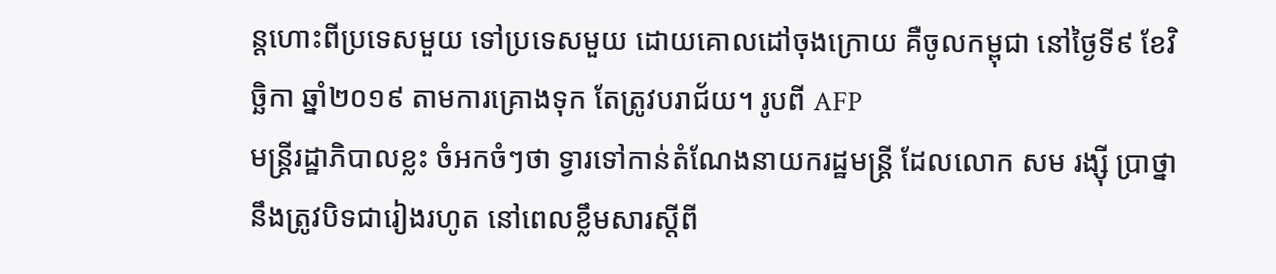ន្តហោះពីប្រទេសមួយ ទៅប្រទេសមួយ ដោយគោលដៅចុងក្រោយ គឺចូលកម្ពុជា នៅថ្ងៃទី៩ ខែវិច្ឆិកា ឆ្នាំ២០១៩ តាមការគ្រោងទុក តែត្រូវបរាជ័យ។ រូបពី AFP
មន្រ្តីរដ្ឋាភិបាលខ្លះ ចំអកចំៗថា ទ្វារទៅកាន់តំណែងនាយករដ្ឋមន្រ្តី ដែលលោក សម រង្ស៊ី ប្រាថ្នា នឹងត្រូវបិទជារៀងរហូត នៅពេលខ្លឹមសារស្តីពី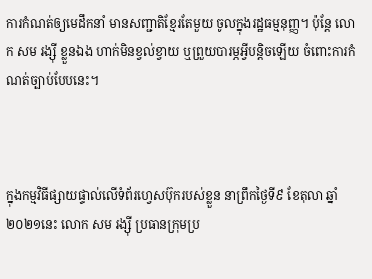ការកំណត់ឲ្យមេដឹកនាំ មានសញ្ជាតិខ្មែរតែមួយ ចូលក្នុងរដ្ឋធម្មនុញ្ញ។ ប៉ុន្តែ លោក សម រង្ស៊ី ខ្លួនឯង ហាក់មិនខ្វល់ខ្វាយ ឬព្រួយបារម្ភអ្វីបន្តិចឡើយ ចំពោះការកំណត់ច្បាប់បែបនេះ។



ក្នុងកម្មវិធីផ្សាយផ្ទាល់លើទំព័រហ្វេសប៊ុករបស់ខ្លួន នាព្រឹកថ្ងៃទី៩ ខែតុលា ឆ្នាំ២០២១នេះ លោក សម រង្ស៊ី ប្រធានក្រុមប្រ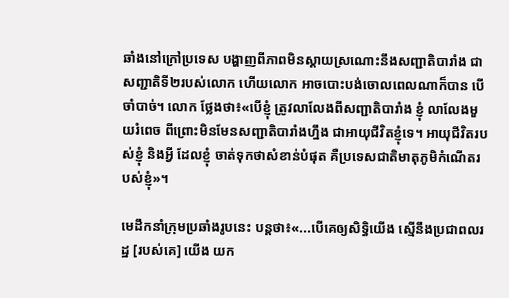ឆាំងនៅក្រៅប្រទេស បង្ហាញពីភាពមិនស្តាយស្រណោះនឹងសញ្ជាតិបារាំង ជាសញ្ជាតិទី២របស់លោក ហើយលោក អាចបោះបង់ចោលពេលណាក៏បាន បើចាំបាច់។ លោក ថ្លែងថា៖«បើខ្ញុំ ត្រូវលាលែងពីសញ្ជាតិបារាំង ខ្ញុំ លាលែងមួយរំពេច ពីព្រោះមិនមែនសញ្ជាតិបារាំងហ្នឹង ជាអាយុជីវិតខ្ញុំទេ។ អាយុជីវិតរបស់ខ្ញុំ និងអ្វី ដែលខ្ញុំ ចាត់ទុកថាសំខាន់បំផុត គឺប្រទេសជាតិមាតុភូមិកំណើតរបស់ខ្ញុំ»។

មេដឹកនាំក្រុមប្រឆាំងរូបនេះ បន្តថា៖«...បើគេឲ្យសិទ្ធិយើង ស្មើនឹងប្រជាពលរដ្ឋ [របស់គេ] យើង យក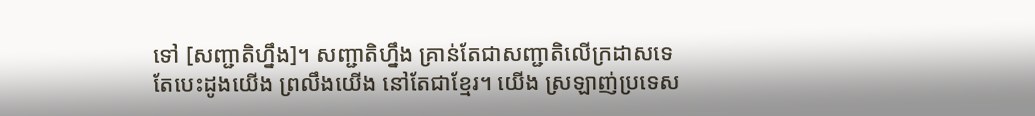ទៅ [សញ្ជាតិហ្នឹង]។ សញ្ជាតិហ្នឹង គ្រាន់តែជាសញ្ជាតិលើក្រដាសទេ តែបេះដូងយើង ព្រលឹងយើង នៅតែជាខ្មែរ។ យើង ស្រឡាញ់ប្រទេស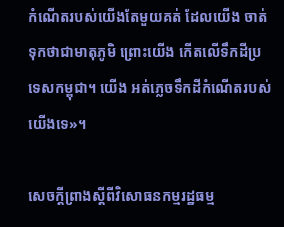កំណើតរបស់យើងតែមួយគត់ ដែលយើង ចាត់ទុកថាជាមាតុភូមិ ព្រោះយើង កើតលើទឹកដីប្រទេសកម្ពុជា។ យើង អត់ភ្លេចទឹកដីកំណើតរបស់យើងទេ»។

សេចក្តីព្រាងស្តីពីវិសោធនកម្មរដ្ឋធម្ម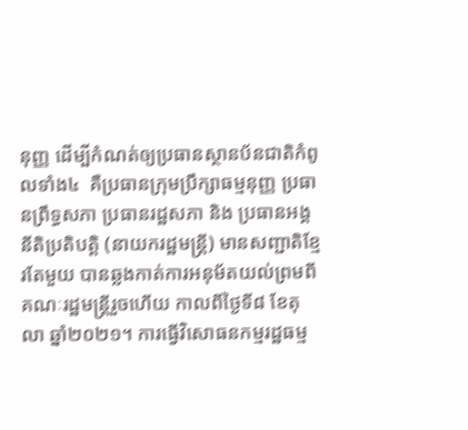នុញ្ញ ដើម្បីកំណត់ឲ្យប្រធានស្ថានប័នជាតិកំពូលទាំង៤  គឺប្រធានក្រុមប្រឹក្សាធម្មនុញ្ញ ប្រធានព្រឹទ្ធសភា ប្រធានរដ្ឋសភា និង ប្រធានអង្គនីតិប្រតិបត្តិ (នាយករដ្ឋមន្រ្តី) មានសញ្ជាតិខ្មែរតែមួយ បានឆ្លងកាត់ការអនុម័តយល់ព្រមពីគណៈរដ្ឋមន្រ្តីរួចហើយ កាលពីថ្ងៃទី៨ ខែតុលា ឆ្នាំ២០២១។ ការធ្វើវិសោធនកម្មរដ្ឋធម្ម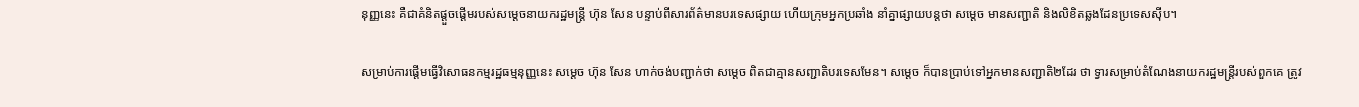នុញ្ញនេះ គឺជាគំនិតផ្តួចផ្តើមរបស់សម្តេចនាយករដ្ឋមន្រ្តី ហ៊ុន សែន បន្ទាប់ពីសារព័ត៌មានបរទេសផ្សាយ ហើយក្រុមអ្នកប្រឆាំង នាំគ្នាផ្សាយបន្តថា សម្តេច មានសញ្ជាតិ និងលិខិតឆ្លងដែនប្រទេសស៊ីប។

សម្រាប់ការផ្តើមធ្វើវិសោធនកម្មរដ្ឋធម្មនុញ្ញនេះ សម្តេច ហ៊ុន សែន ហាក់ចង់បញ្ជាក់ថា សម្តេច ពិតជាគ្មានសញ្ជាតិបរទេសមែន។ សម្តេច ក៏បានប្រាប់ទៅអ្នកមានសញ្ជាតិ២ដែរ ថា ទ្វារសម្រាប់តំណែងនាយករដ្ឋមន្រ្តីរបស់ពួកគេ ត្រូវ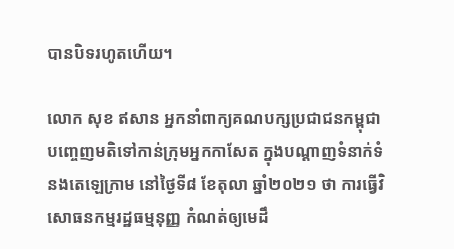បានបិទរហូតហើយ។

លោក សុខ ឥសាន អ្នកនាំពាក្យគណបក្សប្រជាជនកម្ពុជា បញ្ចេញមតិទៅកាន់ក្រុមអ្នកកាសែត ក្នុងបណ្តាញទំនាក់ទំនងតេឡេក្រាម នៅថ្ងៃទី៨ ខែតុលា ឆ្នាំ២០២១ ថា ការធ្វើវិសោធនកម្មរដ្ឋធម្មនុញ្ញ កំណត់ឲ្យមេដឹ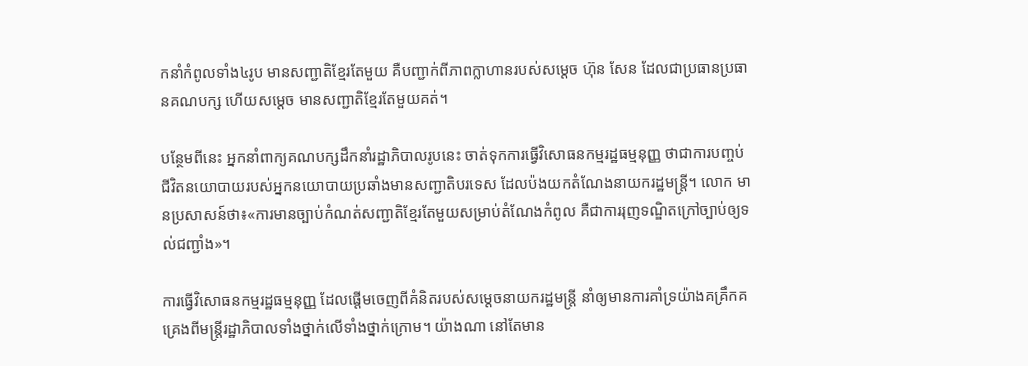កនាំកំពូលទាំង៤រូប មានសញ្ជាតិខ្មែរតែមួយ គឺបញ្ជាក់ពីភាពក្លាហានរបស់សម្តេច ហ៊ុន សែន ដែលជាប្រធានប្រធានគណបក្ស ហើយសម្តេច មានសញ្ជាតិខ្មែរតែមួយគត់។

បន្ថែមពីនេះ អ្នកនាំពាក្យគណបក្សដឹកនាំរដ្ឋាភិបាលរូបនេះ ចាត់ទុកការធ្វើវិសោធនកម្មរដ្ឋធម្មនុញ្ញ ថាជាការបញ្ចប់ជីវិតនយោបាយរបស់អ្នកនយោបាយប្រឆាំងមានសញ្ជាតិបរទេស ដែលប៉ងយកតំណែងនាយករដ្ឋមន្រ្តី។ លោក មានប្រសាសន៍ថា៖«ការមានច្បាប់កំណត់សញ្ជាតិខ្មែរតែមួយសម្រាប់តំណែងកំពូល គឺជាការរុញទណ្ឌិតក្រៅច្បាប់ឲ្យទល់ជញ្ជាំង»។

ការធ្វើវិសោធនកម្មរដ្ឋធម្មនុញ្ញ ដែលផ្តើមចេញពីគំនិតរបស់សម្តេចនាយករដ្ឋមន្រ្តី នាំឲ្យមានការគាំទ្រយ៉ាងគគ្រឹកគគ្រេងពីមន្រ្តីរដ្ឋាភិបាលទាំងថ្នាក់លើទាំងថ្នាក់ក្រោម។ យ៉ាងណា នៅតែមាន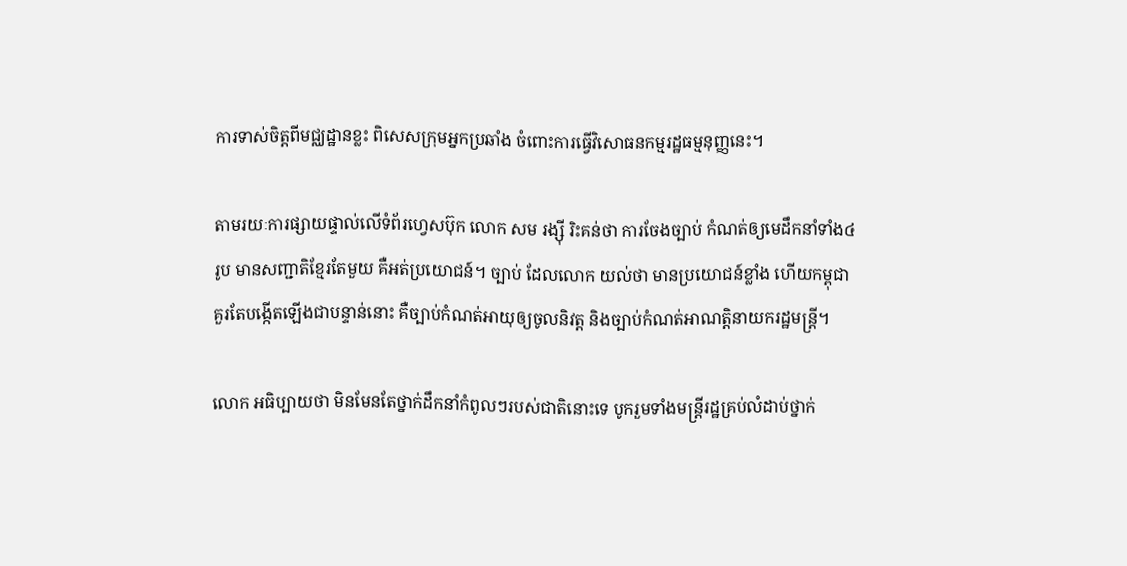ការទាស់ចិត្តពីមជ្ឈដ្ឋានខ្លះ ពិសេសក្រុមអ្នកប្រឆាំង ចំពោះការធ្វើវិសោធនកម្មរដ្ឋធម្មនុញ្ញនេះ។

តាមរយៈការផ្សាយផ្ទាល់លើទំព័រហ្វេសប៊ុក លោក សម រង្ស៊ី រិះគន់ថា ការចែងច្បាប់ កំណត់ឲ្យមេដឹកនាំទាំង៤រូប មានសញ្ជាតិខ្មែរតែមួយ គឺអត់ប្រយោជន៍។ ច្បាប់ ដែលលោក យល់ថា មានប្រយោជន៍ខ្លាំង ហើយកម្ពុជា គួរតែបង្កើតឡើងជាបន្ទាន់នោះ គឺច្បាប់កំណត់អាយុឲ្យចូលនិវត្ត និងច្បាប់កំណត់អាណត្តិនាយករដ្ឋមន្រ្តី។

លោក អធិប្បាយថា មិនមែនតែថ្នាក់ដឹកនាំកំពូលៗរបស់ជាតិនោះទេ បូករួមទាំងមន្រ្តីរដ្ឋគ្រប់លំដាប់ថ្នាក់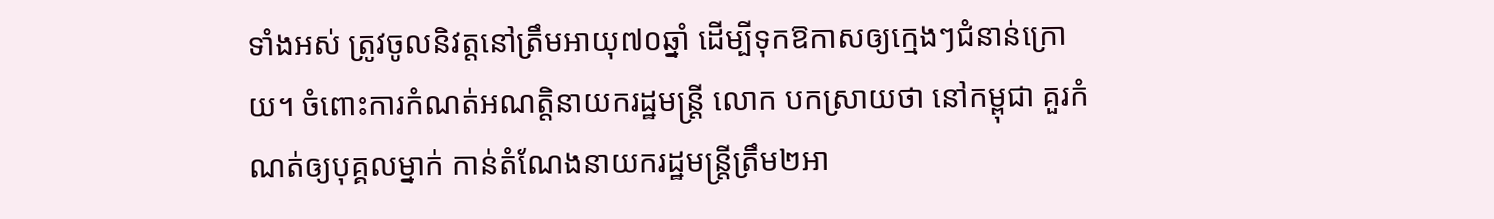ទាំងអស់ ត្រូវចូលនិវត្តនៅត្រឹមអាយុ៧០ឆ្នាំ ដើម្បីទុកឱកាសឲ្យក្មេងៗជំនាន់ក្រោយ។ ចំពោះការកំណត់អណត្តិនាយករដ្ឋមន្រ្តី លោក បកស្រាយថា នៅកម្ពុជា គួរកំណត់ឲ្យបុគ្គលម្នាក់ កាន់តំណែងនាយករដ្ឋមន្រ្តីត្រឹម២អា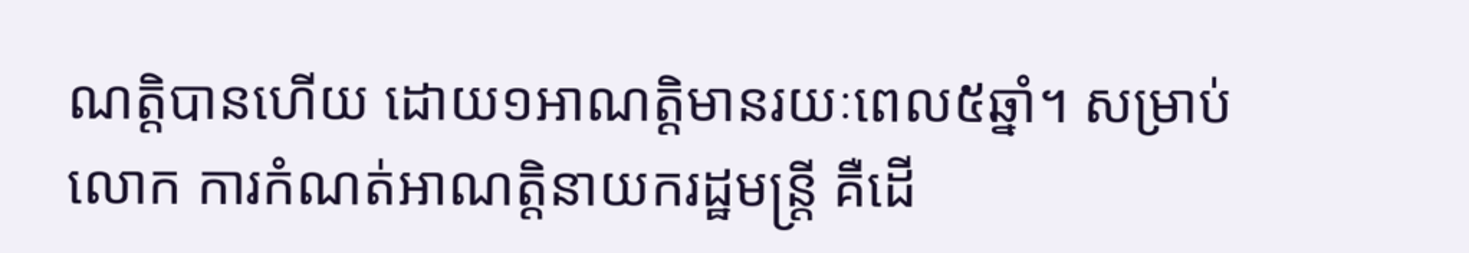ណត្តិបានហើយ ដោយ១អាណត្តិមានរយៈពេល៥ឆ្នាំ។ សម្រាប់លោក ការកំណត់អាណត្តិនាយករដ្ឋមន្រ្តី គឺដើ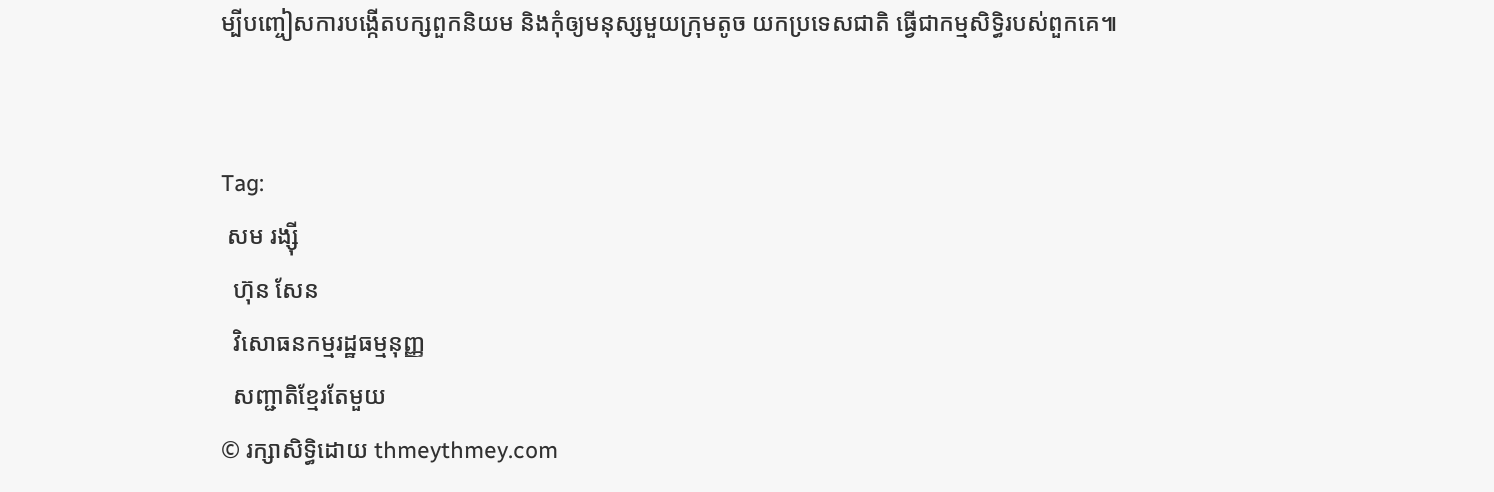ម្បីបញ្ចៀសការបង្កើតបក្សពួកនិយម និងកុំឲ្យមនុស្សមួយក្រុមតូច យកប្រទេសជាតិ ធ្វើជាកម្មសិទ្ធិរបស់ពួកគេ៕


Tag:
 សម រង្ស៊ី
  ហ៊ុន សែន
  វិសោធនកម្មរដ្ឋធម្មនុញ្ញ
  សញ្ជាតិខ្មែរតែមួយ
© រក្សាសិទ្ធិដោយ thmeythmey.com